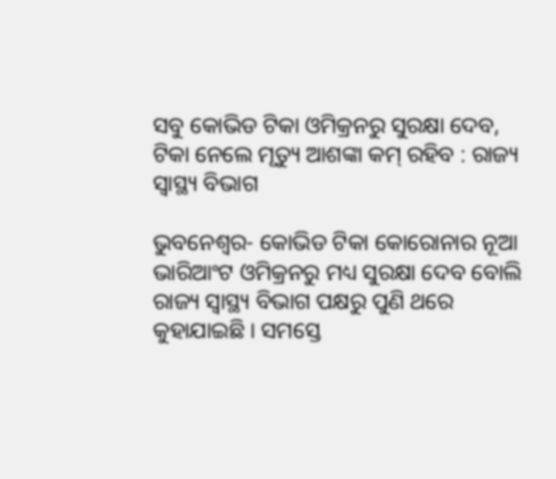ସବୁ କୋଭିଡ ଟିକା ଓମିକ୍ରନରୁ ସୁରକ୍ଷା ଦେବ, ଟିକା ନେଲେ ମୃତ୍ୟୁ ଆଶଙ୍କା କମ୍ ରହିବ : ରାଜ୍ୟ ସ୍ୱାସ୍ଥ୍ୟ ବିଭାଗ

ଭୁବନେଶ୍ୱର- କୋଭିଡ ଟିକା କୋରୋନାର ନୂଆ ଭାରିଆଂଟ ଓମିକ୍ରନରୁ ମଧ୍ୟ ସୁରକ୍ଷା ଦେବ ବୋଲି ରାଜ୍ୟ ସ୍ୱାସ୍ଥ୍ୟ ବିଭାଗ ପକ୍ଷରୁ ପୁଣି ଥରେ କୁହାଯାଇଛି । ସମସ୍ତେ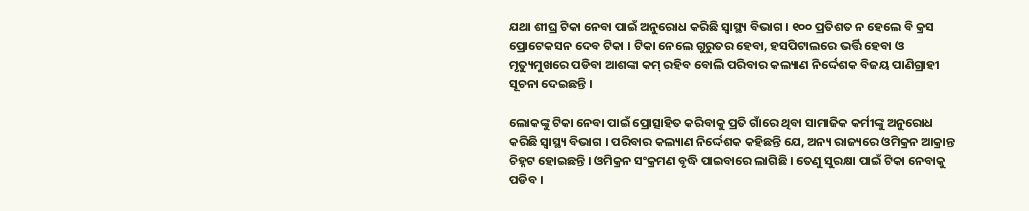ଯଥା ଶୀଘ୍ର ଟିକା ନେବା ପାଇଁ ଅନୁରୋଧ କରିଛି ସ୍ୱାସ୍ଥ୍ୟ ବିଭାଗ । ୧୦୦ ପ୍ରତିଶତ ନ ହେଲେ ବି କ୍ରସ ପ୍ରୋଟେକସନ ଦେବ ଟିକା । ଟିକା ନେଲେ ଗୁରୁତର ହେବା, ହସପିଟାଲରେ ଭର୍ତ୍ତି ହେବା ଓ ମୃତ୍ୟୁମୁଖରେ ପଡିବା ଆଶଙ୍କା କମ୍ ରହିବ ବୋଲି ପରିବାର କଲ୍ୟାଣ ନିର୍ଦ୍ଦେଶକ ବିଜୟ ପାଣିଗ୍ରାହୀ ସୂଚନା ଦେଇଛନ୍ତି ।

ଲୋକଙ୍କୁ ଟିକା ନେବା ପାଇଁ ପ୍ରୋତ୍ସାହିତ କରିବାକୁ ପ୍ରତି ଗାଁରେ ଥିବା ସାମାଜିକ କର୍ମୀଙ୍କୁ ଅନୁରୋଧ କରିଛି ସ୍ୱାସ୍ଥ୍ୟ ବିଭାଗ । ପରିବାର କଲ୍ୟାଣ ନିର୍ଦ୍ଦେଶକ କହିଛନ୍ତି ଯେ, ଅନ୍ୟ ରାଜ୍ୟରେ ଓମିକ୍ରନ ଆକ୍ରାନ୍ତ ଚିହ୍ନଟ ହୋଇଛନ୍ତି । ଓମିକ୍ରନ ସଂକ୍ରମଣ ବୃଦ୍ଧି ପାଇବାରେ ଲାଗିଛି । ତେଣୁ ସୁରକ୍ଷା ପାଇଁ ଟିକା ନେବାକୁ ପଡିବ ।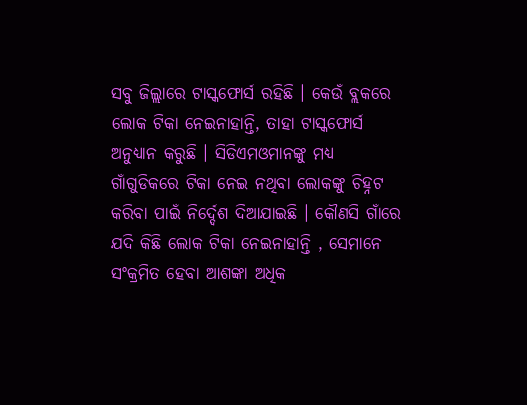ସବୁ ଜିଲ୍ଲାରେ ଟାସ୍କଫୋର୍ସ ରହିଛି । କେଉଁ ବ୍ଲକରେ ଲୋକ ଟିକା ନେଇନାହାନ୍ତି, ତାହା ଟାସ୍କଫୋର୍ସ ଅନୁଧ୍ୟାନ କରୁଛି । ସିଡିଏମଓମାନଙ୍କୁ ମଧ୍ୟ ଗାଁଗୁଡିକରେ ଟିକା ନେଇ ନଥିବା ଲୋକଙ୍କୁ ଚିହ୍ନଟ କରିବା ପାଇଁ ନିର୍ଦ୍ଦେଶ ଦିଆଯାଇଛି । କୌଣସି ଗାଁରେ ଯଦି କିଛି ଲୋକ ଟିକା ନେଇନାହାନ୍ତି , ସେମାନେ ସଂକ୍ରମିତ ହେବା ଆଶଙ୍କା ଅଧିକ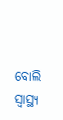ବୋଲି ସ୍ୱାସ୍ଥ୍ୟ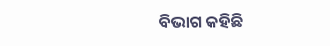ବିଭାଗ କହିଛି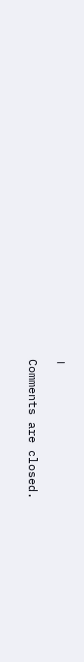।

Comments are closed.